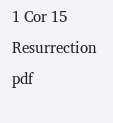1 Cor 15 Resurrection pdf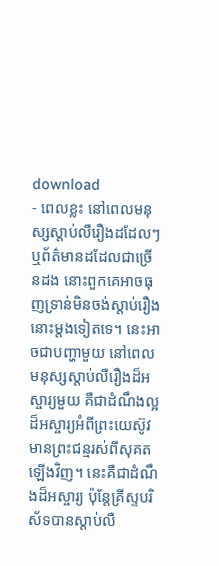download
- ពេលខ្លះ នៅពេលមនុស្សស្តាប់លឺរឿងដដែលៗ ឬព័ត៌មានដដែលជាច្រើនដង នោះពួកគេអាចធុញទ្រាន់មិនចង់ស្តាប់រឿងនោះម្តងទៀតទេ។ នេះអាចជាបញ្ហាមួយ នៅពេលមនុស្សស្តាប់លឺរឿងដ៏អស្ចារ្យមួយ គឺជាដំណឹងល្អដ៏អស្ចារ្យអំពីព្រះយេស៊ូវមានព្រះជន្មរស់ពីសុគតឡើងវិញ។ នេះគឺជាដំណឹងដ៏អស្ចារ្យ ប៉ុន្តែគ្រីស្ទបរិស័ទបានស្តាប់លឺ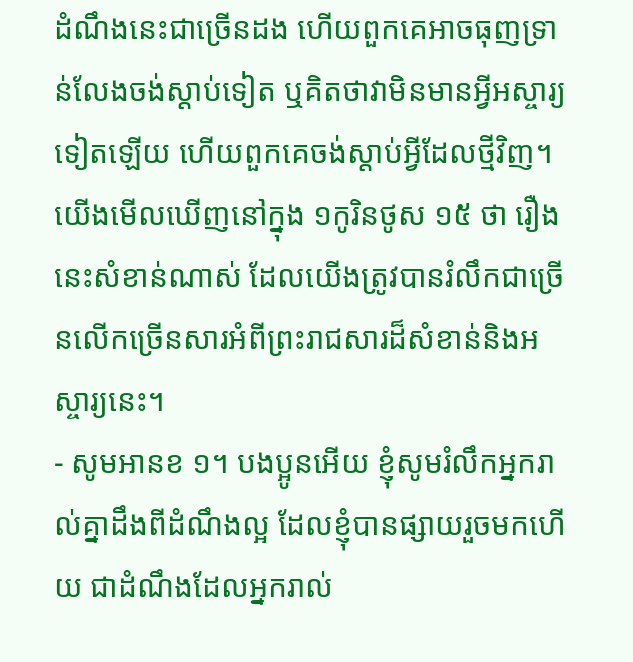ដំណឹងនេះជាច្រើនដង ហើយពួកគេអាចធុញទ្រាន់លែងចង់ស្តាប់ទៀត ឬគិតថាវាមិនមានអ្វីអស្ចារ្យទៀតឡើយ ហើយពួកគេចង់ស្តាប់អ្វីដែលថ្មីវិញ។ យើងមើលឃើញនៅក្នុង ១កូរិនថូស ១៥ ថា រឿងនេះសំខាន់ណាស់ ដែលយើងត្រូវបានរំលឹកជាច្រើនលើកច្រើនសារអំពីព្រះរាជសារដ៏សំខាន់និងអស្ចារ្យនេះ។
- សូមអានខ ១។ បងប្អូនអើយ ខ្ញុំសូមរំលឹកអ្នករាល់គ្នាដឹងពីដំណឹងល្អ ដែលខ្ញុំបានផ្សាយរួចមកហើយ ជាដំណឹងដែលអ្នករាល់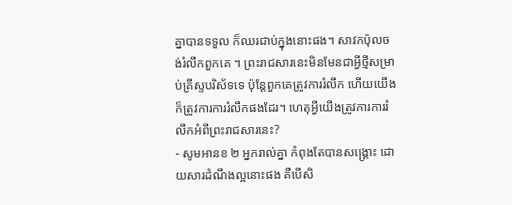គ្នាបានទទួល ក៏ឈរជាប់ក្នុងនោះផង។ សាវកប៉ុលចង់រំលឹកពួកគេ ។ ព្រះរាជសារនេះមិនមែនជាអ្វីថ្មីសម្រាប់គ្រីស្ទបរិស័ទទេ ប៉ុន្តែពួកគេត្រូវការរំលឹក ហើយយើងក៏ត្រូវការការរំលឹកផងដែរ។ ហេតុអ្វីយើងត្រូវការការរំលឹកអំពីព្រះរាជសារនេះ?
- សូមអានខ ២ អ្នករាល់គ្នា កំពុងតែបានសង្គ្រោះ ដោយសារដំណឹងល្អនោះផង គឺបើសិ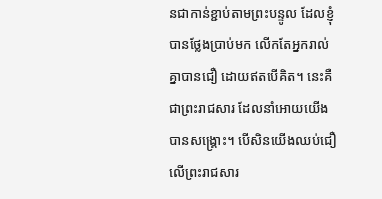នជាកាន់ខ្ជាប់តាមព្រះបន្ទូល ដែលខ្ញុំបានថ្លែងប្រាប់មក លើកតែអ្នករាល់គ្នាបានជឿ ដោយឥតបើគិត។ នេះគឺជាព្រះរាជសារ ដែលនាំអោយយើងបានសង្គ្រោះ។ បើសិនយើងឈប់ជឿលើព្រះរាជសារ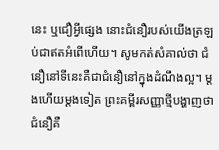នេះ ឬជឿអ្វីផ្សេង នោះជំនឿរបស់យើងត្រឡប់ជាឥតអំពើហើយ។ សូមកត់សំគាល់ថា ជំនឿនៅទីនេះគឺជាជំនឿនៅក្នុងដំណឹងល្អ។ ម្តងហើយម្តងទៀត ព្រះគម្ពីរសញ្ញាថ្មីបង្ហាញថា ជំនឿគឺ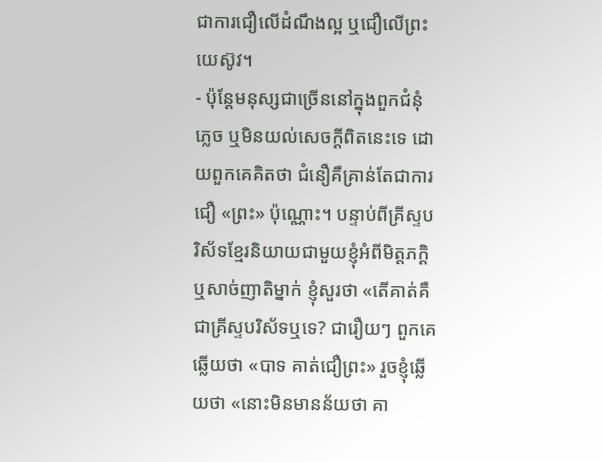ជាការជឿលើដំណឹងល្អ ឬជឿលើព្រះយេស៊ូវ។
- ប៉ុន្តែមនុស្សជាច្រើននៅក្នុងពួកជំនុំភ្លេច ឬមិនយល់សេចក្ដីពិតនេះទេ ដោយពួកគេគិតថា ជំនឿគឺគ្រាន់តែជាការជឿ «ព្រះ» ប៉ុណ្ណោះ។ បន្ទាប់ពីគ្រីស្ទបរិស័ទខ្មែរនិយាយជាមួយខ្ញុំអំពីមិត្តភក្ដិ ឬសាច់ញាតិម្នាក់ ខ្ញុំសួរថា «តើគាត់គឺជាគ្រីស្ទបរិស័ទឬទេ? ជារឿយៗ ពួកគេឆ្លើយថា «បាទ គាត់ជឿព្រះ» រួចខ្ញុំឆ្លើយថា «នោះមិនមានន័យថា គា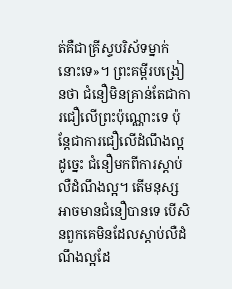ត់គឺជាគ្រីស្ទបរិស័ទម្នាក់នោះទេ»។ ព្រះគម្ពីរបង្រៀនថា ជំនឿមិនគ្រាន់តែជាការជឿលើព្រះប៉ុណ្ណោះទេ ប៉ុន្តែជាការជឿលើដំណឹងល្អ ដូច្នេះ ជំនឿមកពីការស្តាប់លឺដំណឹងល្អ។ តើមនុស្សអាចមានជំនឿបានទេ បើសិនពួកគេមិនដែលស្តាប់លឺដំណឹងល្អដែ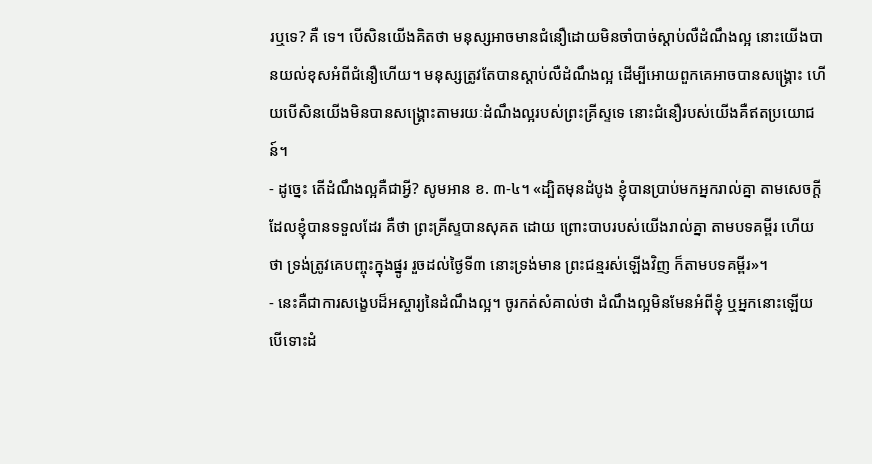រឬទេ? គឺ ទេ។ បើសិនយើងគិតថា មនុស្សអាចមានជំនឿដោយមិនចាំបាច់ស្តាប់លឺដំណឹងល្អ នោះយើងបានយល់ខុសអំពីជំនឿហើយ។ មនុស្សត្រូវតែបានស្តាប់លឺដំណឹងល្អ ដើម្បីអោយពួកគេអាចបានសង្គ្រោះ ហើយបើសិនយើងមិនបានសង្គ្រោះតាមរយៈដំណឹងល្អរបស់ព្រះគ្រីស្ទទេ នោះជំនឿរបស់យើងគឺឥតប្រយោជន៍។
- ដូច្នេះ តើដំណឹងល្អគឺជាអ្វី? សូមអាន ខ. ៣-៤។ «ដ្បិតមុនដំបូង ខ្ញុំបានប្រាប់មកអ្នករាល់គ្នា តាមសេចក្តី ដែលខ្ញុំបានទទួលដែរ គឺថា ព្រះគ្រីស្ទបានសុគត ដោយ ព្រោះបាបរបស់យើងរាល់គ្នា តាមបទគម្ពីរ ហើយថា ទ្រង់ត្រូវគេបញ្ចុះក្នុងផ្នូរ រួចដល់ថ្ងៃទី៣ នោះទ្រង់មាន ព្រះជន្មរស់ឡើងវិញ ក៏តាមបទគម្ពីរ»។
- នេះគឺជាការសង្ខេបដ៏អស្ចារ្យនៃដំណឹងល្អ។ ចូរកត់សំគាល់ថា ដំណឹងល្អមិនមែនអំពីខ្ញុំ ឬអ្នកនោះឡើយ បើទោះដំ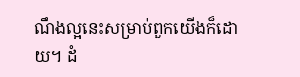ណឹងល្អនេះសម្រាប់ពួកយើងក៏ដោយ។ ដំ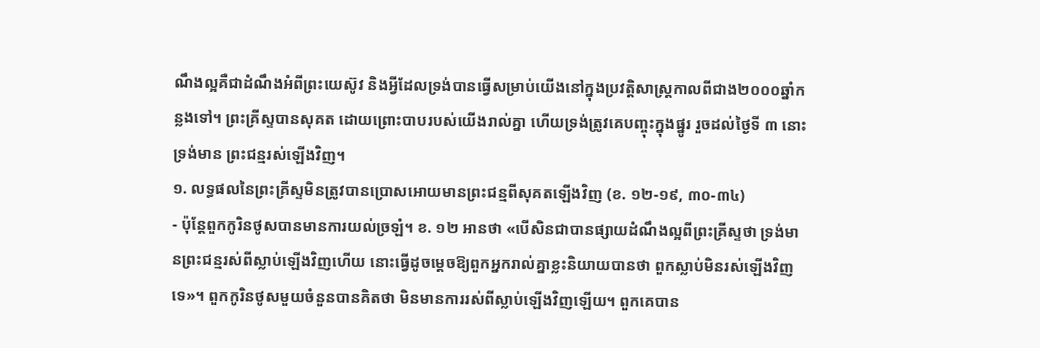ណឹងល្អគឺជាដំណឹងអំពីព្រះយេស៊ូវ និងអ្វីដែលទ្រង់បានធ្វើសម្រាប់យើងនៅក្នុងប្រវត្តិសាស្ត្រកាលពីជាង២០០០ឆ្នាំកន្លងទៅ។ ព្រះគ្រីស្ទបានសុគត ដោយព្រោះបាបរបស់យើងរាល់គ្នា ហើយទ្រង់ត្រូវគេបញ្ចុះក្នុងផ្នូរ រួចដល់ថ្ងៃទី ៣ នោះទ្រង់មាន ព្រះជន្មរស់ឡើងវិញ។
១. លទ្ធផលនៃព្រះគ្រីស្ទមិនត្រូវបានប្រោសអោយមានព្រះជន្មពីសុគតឡើងវិញ (ខ. ១២-១៩, ៣០-៣៤)
- ប៉ុន្តែពួកកូរិនថូសបានមានការយល់ច្រឡំ។ ខ. ១២ អានថា «បើសិនជាបានផ្សាយដំណឹងល្អពីព្រះគ្រីស្ទថា ទ្រង់មានព្រះជន្មរស់ពីស្លាប់ឡើងវិញហើយ នោះធ្វើដូចម្តេចឱ្យពួកអ្នករាល់គ្នាខ្លះនិយាយបានថា ពួកស្លាប់មិនរស់ឡើងវិញទេ»។ ពួកកូរិនថូសមួយចំនួនបានគិតថា មិនមានការរស់ពីស្លាប់ឡើងវិញឡើយ។ ពួកគេបាន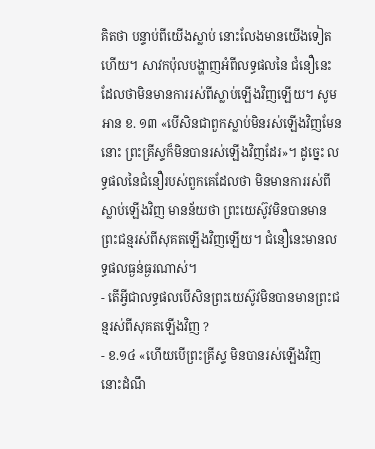គិតថា បន្ទាប់ពីយើងស្លាប់ នោះលែងមានយើងទៀតហើយ។ សាវកប៉ុលបង្ហាញអំពីលទ្ធផលនៃ ជំនឿនេះ ដែលថាមិនមានការរស់ពីស្លាប់ឡើងវិញឡើយ។ សូមអាន ខ. ១៣ «បើសិនជាពួកស្លាប់មិនរស់ឡើងវិញមែន នោះ ព្រះគ្រីស្ទក៏មិនបានរស់ឡើងវិញដែរ»។ ដូច្នេះ លទ្ធផលនៃជំនឿរបស់ពួកគេដែលថា មិនមានការរស់ពីស្លាប់ឡើងវិញ មានន័យថា ព្រះយេស៊ូវមិនបានមានព្រះជន្មរស់ពីសុគតឡើងវិញឡើយ។ ជំនឿនេះមានលទ្ធផលធ្ងន់ធ្ងរណាស់។
- តើអ្វីជាលទ្ធផលបើសិនព្រះយេស៊ូវមិនបានមានព្រះជន្មរស់ពីសុគតឡើងវិញ ?
- ខ.១៤ «ហើយបើព្រះគ្រីស្ទ មិនបានរស់ឡើងវិញ នោះដំណឹ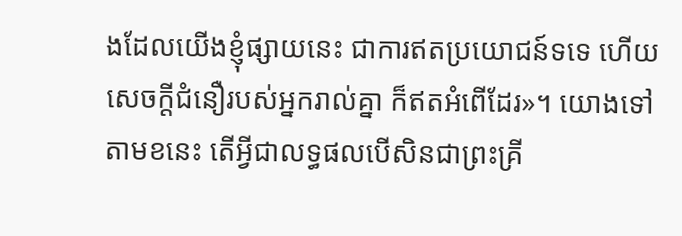ងដែលយើងខ្ញុំផ្សាយនេះ ជាការឥតប្រយោជន៍ទទេ ហើយសេចក្តីជំនឿរបស់អ្នករាល់គ្នា ក៏ឥតអំពើដែរ»។ យោងទៅតាមខនេះ តើអ្វីជាលទ្ធផលបើសិនជាព្រះគ្រី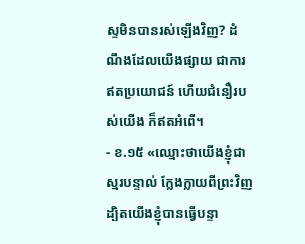ស្ទមិនបានរស់ឡើងវិញ? ដំណឹងដែលយើងផ្សាយ ជាការឥតប្រយោជន៍ ហើយជំនឿរបស់យើង ក៏ឥតអំពើ។
- ខ.១៥ «ឈ្មោះថាយើងខ្ញុំជាស្មរបន្ទាល់ ក្លែងក្លាយពីព្រះវិញ ដ្បិតយើងខ្ញុំបានធ្វើបន្ទា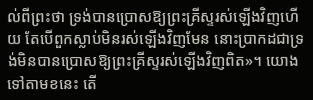ល់ពីព្រះថា ទ្រង់បានប្រោសឱ្យព្រះគ្រីស្ទរស់ឡើងវិញហើយ តែបើពួកស្លាប់មិនរស់ឡើងវិញមែន នោះប្រាកដជាទ្រង់មិនបានប្រោសឱ្យព្រះគ្រីស្ទរស់ឡើងវិញពិត»។ យោងទៅតាមខនេះ តើ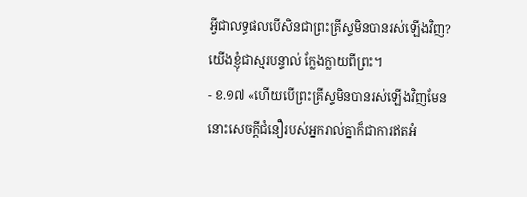អ្វីជាលទ្ធផលបើសិនជាព្រះគ្រីស្ទមិនបានរស់ឡើងវិញ? យើងខ្ញុំជាស្មរបន្ទាល់ ក្លែងក្លាយពីព្រះ។
- ខ.១៧ «ហើយបើព្រះគ្រីស្ទមិនបានរស់ឡើងវិញមែននោះសេចក្តីជំនឿរបស់អ្នករាល់គ្នាក៏ជាការឥតអំ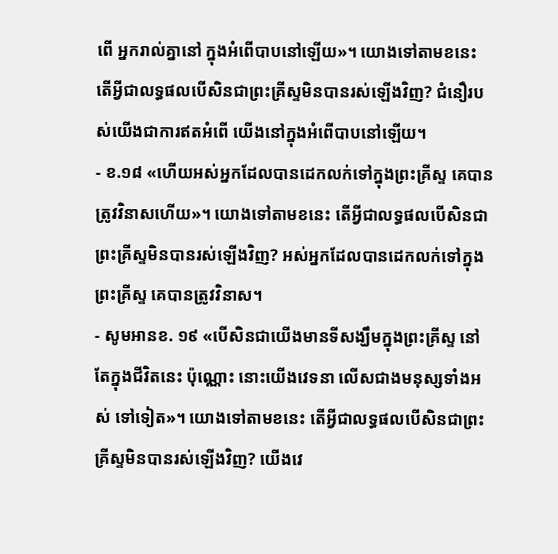ពើ អ្នករាល់គ្នានៅ ក្នុងអំពើបាបនៅឡើយ»។ យោងទៅតាមខនេះ តើអ្វីជាលទ្ធផលបើសិនជាព្រះគ្រីស្ទមិនបានរស់ឡើងវិញ? ជំនឿរបស់យើងជាការឥតអំពើ យើងនៅក្នុងអំពើបាបនៅឡើយ។
- ខ.១៨ «ហើយអស់អ្នកដែលបានដេកលក់ទៅក្នុងព្រះគ្រីស្ទ គេបានត្រូវវិនាសហើយ»។ យោងទៅតាមខនេះ តើអ្វីជាលទ្ធផលបើសិនជាព្រះគ្រីស្ទមិនបានរស់ឡើងវិញ? អស់អ្នកដែលបានដេកលក់ទៅក្នុងព្រះគ្រីស្ទ គេបានត្រូវវិនាស។
- សូមអានខ. ១៩ «បើសិនជាយើងមានទីសង្ឃឹមក្នុងព្រះគ្រីស្ទ នៅតែក្នុងជីវិតនេះ ប៉ុណ្ណោះ នោះយើងវេទនា លើសជាងមនុស្សទាំងអស់ ទៅទៀត»។ យោងទៅតាមខនេះ តើអ្វីជាលទ្ធផលបើសិនជាព្រះគ្រីស្ទមិនបានរស់ឡើងវិញ? យើងវេ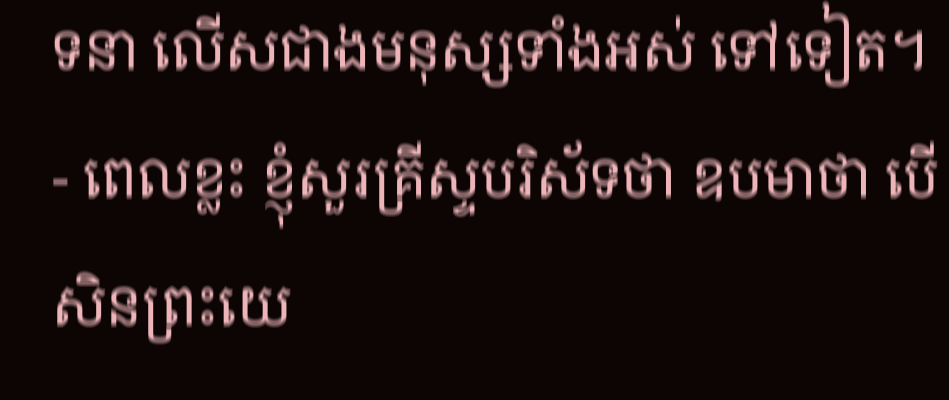ទនា លើសជាងមនុស្សទាំងអស់ ទៅទៀត។
- ពេលខ្លះ ខ្ញុំសួរគ្រីស្ទបរិស័ទថា ឧបមាថា បើសិនព្រះយេ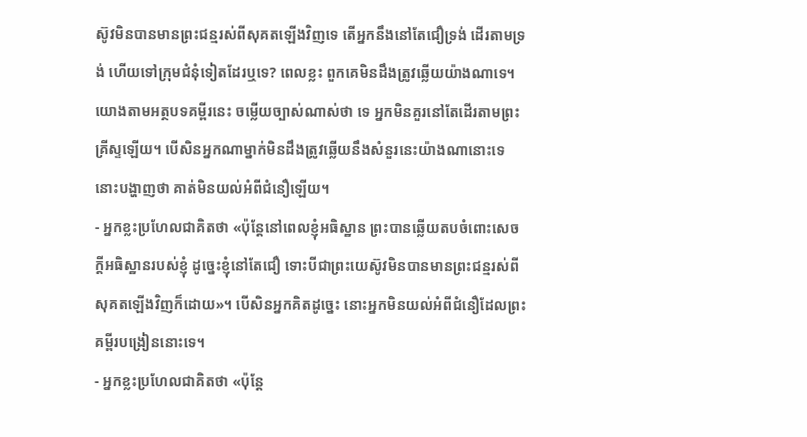ស៊ូវមិនបានមានព្រះជន្មរស់ពីសុគតឡើងវិញទេ តើអ្នកនឹងនៅតែជឿទ្រង់ ដើរតាមទ្រង់ ហើយទៅក្រុមជំនុំទៀតដែរឬទេ? ពេលខ្លះ ពួកគេមិនដឹងត្រូវឆ្លើយយ៉ាងណាទេ។ យោងតាមអត្ថបទគម្ពីរនេះ ចម្លើយច្បាស់ណាស់ថា ទេ អ្នកមិនគួរនៅតែដើរតាមព្រះគ្រីស្ទឡើយ។ បើសិនអ្នកណាម្នាក់មិនដឹងត្រូវឆ្លើយនឹងសំនួរនេះយ៉ាងណានោះទេ នោះបង្ហាញថា គាត់មិនយល់អំពីជំនឿឡើយ។
- អ្នកខ្លះប្រហែលជាគិតថា «ប៉ុន្តែនៅពេលខ្ញុំអធិស្ឋាន ព្រះបានឆ្លើយតបចំពោះសេចក្តីអធិស្ឋានរបស់ខ្ញុំ ដូច្នេះខ្ញុំនៅតែជឿ ទោះបីជាព្រះយេស៊ូវមិនបានមានព្រះជន្មរស់ពីសុគតឡើងវិញក៏ដោយ»។ បើសិនអ្នកគិតដូច្នេះ នោះអ្នកមិនយល់អំពីជំនឿដែលព្រះគម្ពីរបង្រៀននោះទេ។
- អ្នកខ្លះប្រហែលជាគិតថា «ប៉ុន្តែ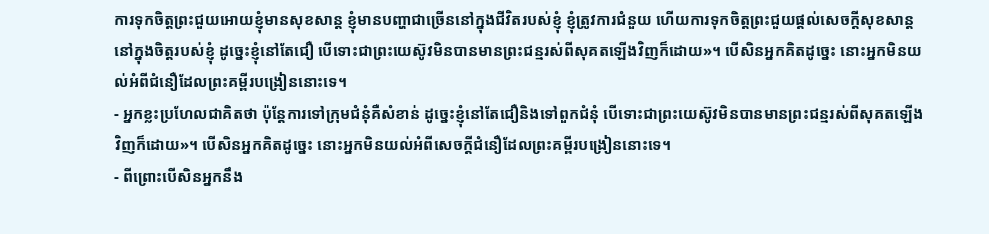ការទុកចិត្តព្រះជួយអោយខ្ញុំមានសុខសាន្ត ខ្ញុំមានបញ្ហាជាច្រើននៅក្នុងជីវិតរបស់ខ្ញុំ ខ្ញុំត្រូវការជំនួយ ហើយការទុកចិត្តព្រះជួយផ្តល់សេចក្តីសុខសាន្តនៅក្នុងចិត្តរបស់ខ្ញុំ ដូច្នេះខ្ញុំនៅតែជឿ បើទោះជាព្រះយេស៊ូវមិនបានមានព្រះជន្មរស់ពីសុគតឡើងវិញក៏ដោយ»។ បើសិនអ្នកគិតដូច្នេះ នោះអ្នកមិនយល់អំពីជំនឿដែលព្រះគម្ពីរបង្រៀននោះទេ។
- អ្នកខ្លះប្រហែលជាគិតថា ប៉ុន្តែការទៅក្រុមជំនុំគឺសំខាន់ ដូច្នេះខ្ញុំនៅតែជឿនិងទៅពួកជំនុំ បើទោះជាព្រះយេស៊ូវមិនបានមានព្រះជន្មរស់ពីសុគតឡើងវិញក៏ដោយ»។ បើសិនអ្នកគិតដូច្នេះ នោះអ្នកមិនយល់អំពីសេចក្តីជំនឿដែលព្រះគម្ពីរបង្រៀននោះទេ។
- ពីព្រោះបើសិនអ្នកនឹង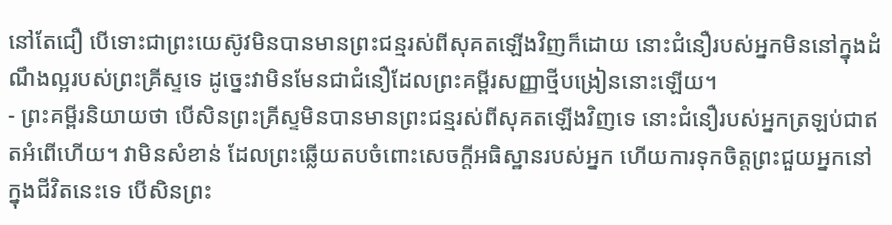នៅតែជឿ បើទោះជាព្រះយេស៊ូវមិនបានមានព្រះជន្មរស់ពីសុគតឡើងវិញក៏ដោយ នោះជំនឿរបស់អ្នកមិននៅក្នុងដំណឹងល្អរបស់ព្រះគ្រីស្ទទេ ដូច្នេះវាមិនមែនជាជំនឿដែលព្រះគម្ពីរសញ្ញាថ្មីបង្រៀននោះឡើយ។
- ព្រះគម្ពីរនិយាយថា បើសិនព្រះគ្រីស្ទមិនបានមានព្រះជន្មរស់ពីសុគតឡើងវិញទេ នោះជំនឿរបស់អ្នកត្រឡប់ជាឥតអំពើហើយ។ វាមិនសំខាន់ ដែលព្រះឆ្លើយតបចំពោះសេចក្តីអធិស្ឋានរបស់អ្នក ហើយការទុកចិត្តព្រះជួយអ្នកនៅក្នុងជីវិតនេះទេ បើសិនព្រះ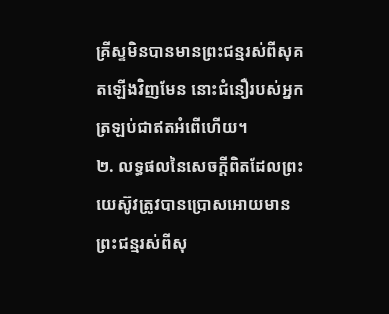គ្រីស្ទមិនបានមានព្រះជន្មរស់ពីសុគតឡើងវិញមែន នោះជំនឿរបស់អ្នកត្រឡប់ជាឥតអំពើហើយ។
២. លទ្ធផលនៃសេចក្តីពិតដែលព្រះយេស៊ូវត្រូវបានប្រោសអោយមានព្រះជន្មរស់ពីសុ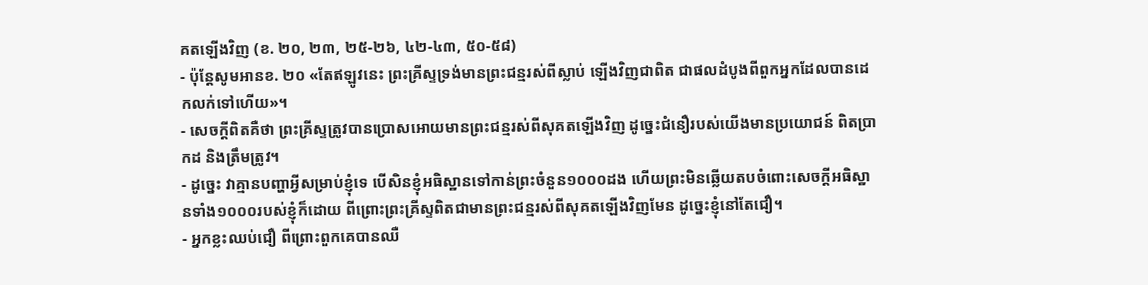គតឡើងវិញ (ខ. ២០, ២៣, ២៥-២៦, ៤២-៤៣, ៥០-៥៨)
- ប៉ុន្តែសូមអានខ. ២០ «តែឥឡូវនេះ ព្រះគ្រីស្ទទ្រង់មានព្រះជន្មរស់ពីស្លាប់ ឡើងវិញជាពិត ជាផលដំបូងពីពួកអ្នកដែលបានដេកលក់ទៅហើយ»។
- សេចក្តីពិតគឺថា ព្រះគ្រីស្ទត្រូវបានប្រោសអោយមានព្រះជន្មរស់ពីសុគតឡើងវិញ ដូច្នេះជំនឿរបស់យើងមានប្រយោជន៍ ពិតប្រាកដ និងត្រឹមត្រូវ។
- ដូច្នេះ វាគ្មានបញ្ហាអ្វីសម្រាប់ខ្ញុំទេ បើសិនខ្ញុំអធិស្ឋានទៅកាន់ព្រះចំនួន១០០០ដង ហើយព្រះមិនឆ្លើយតបចំពោះសេចក្តីអធិស្ឋានទាំង១០០០របស់ខ្ញុំក៏ដោយ ពីព្រោះព្រះគ្រីស្ទពិតជាមានព្រះជន្មរស់ពីសុគតឡើងវិញមែន ដូច្នេះខ្ញុំនៅតែជឿ។
- អ្នកខ្លះឈប់ជឿ ពីព្រោះពួកគេបានឈឺ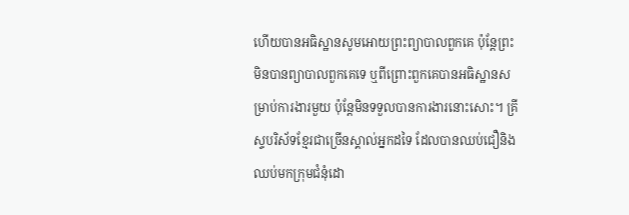ហើយបានអធិស្ឋានសូមអោយព្រះព្យាបាលពួកគេ ប៉ុន្តែព្រះមិនបានព្យាបាលពួកគេទេ ឬពីព្រោះពួកគេបានអធិស្ឋានសម្រាប់ការងារមួយ ប៉ុន្តែមិនទទួលបានការងារនោះសោះ។ គ្រីស្ទបរិស័ទខ្មែរជាច្រើនស្គាល់អ្នកដទៃ ដែលបានឈប់ជឿនិងឈប់មកក្រុមជំនុំដោ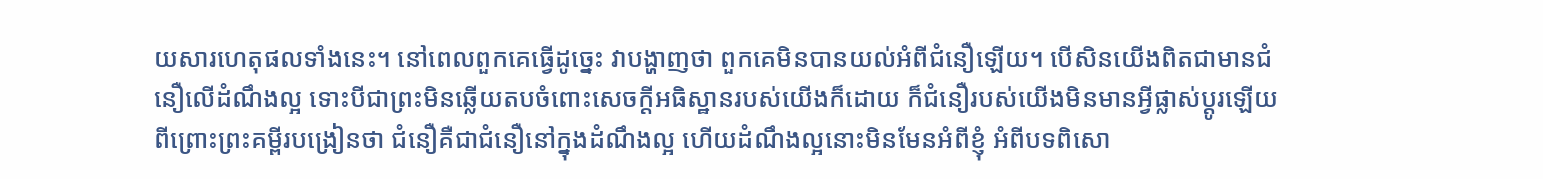យសារហេតុផលទាំងនេះ។ នៅពេលពួកគេធ្វើដូច្នេះ វាបង្ហាញថា ពួកគេមិនបានយល់អំពីជំនឿឡើយ។ បើសិនយើងពិតជាមានជំនឿលើដំណឹងល្អ ទោះបីជាព្រះមិនឆ្លើយតបចំពោះសេចក្តីអធិស្ឋានរបស់យើងក៏ដោយ ក៏ជំនឿរបស់យើងមិនមានអ្វីផ្លាស់ប្តូរឡើយ ពីព្រោះព្រះគម្ពីរបង្រៀនថា ជំនឿគឺជាជំនឿនៅក្នុងដំណឹងល្អ ហើយដំណឹងល្អនោះមិនមែនអំពីខ្ញុំ អំពីបទពិសោ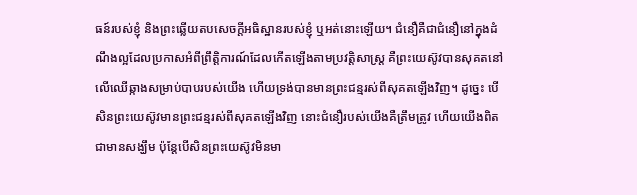ធន៍របស់ខ្ញុំ និងព្រះឆ្លើយតបសេចក្តីអធិស្ឋានរបស់ខ្ញុំ ឬអត់នោះឡើយ។ ជំនឿគឺជាជំនឿនៅក្នុងដំណឹងល្អដែលប្រកាសអំពីព្រឹត្តិការណ៍ដែលកើតឡើងតាមប្រវត្តិសាស្ត្រ គឺព្រះយេស៊ូវបានសុគតនៅលើឈើឆ្កាងសម្រាប់បាបរបស់យើង ហើយទ្រង់បានមានព្រះជន្មរស់ពីសុគតឡើងវិញ។ ដូច្នេះ បើសិនព្រះយេស៊ូវមានព្រះជន្មរស់ពីសុគតឡើងវិញ នោះជំនឿរបស់យើងគឺត្រឹមត្រូវ ហើយយើងពិតជាមានសង្ឃឹម ប៉ុន្តែបើសិនព្រះយេស៊ូវមិនមា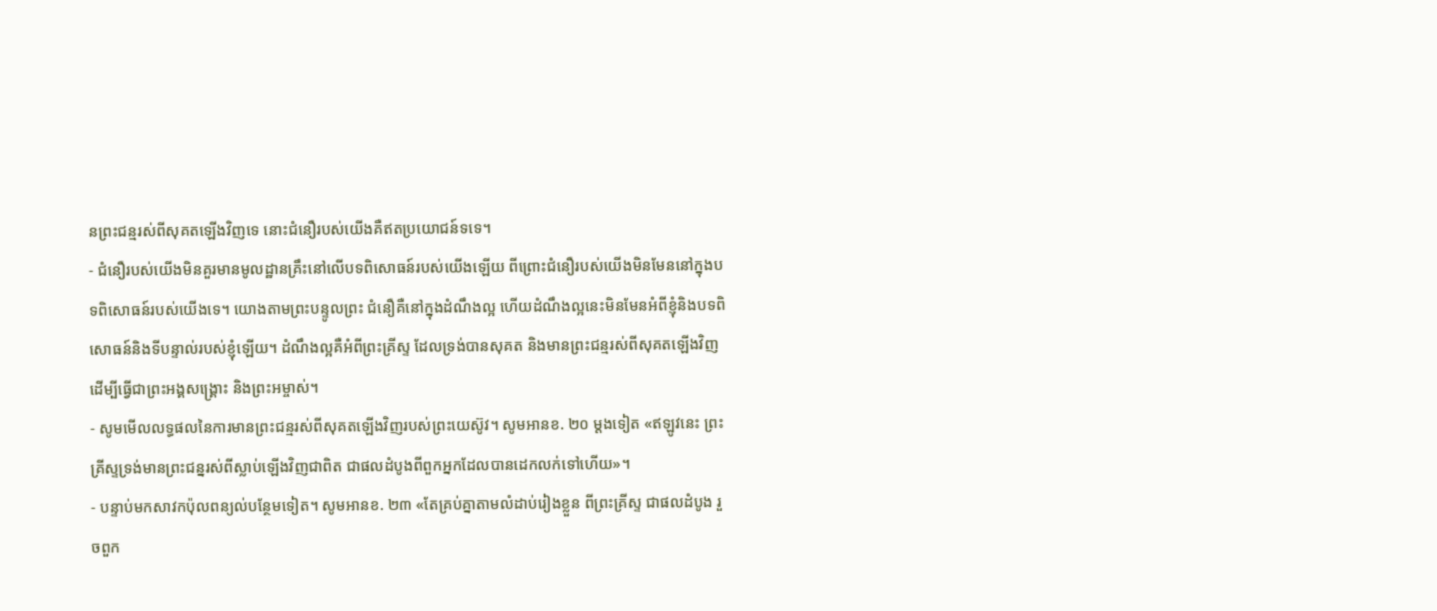នព្រះជន្មរស់ពីសុគតឡើងវិញទេ នោះជំនឿរបស់យើងគឺឥតប្រយោជន៍ទទេ។
- ជំនឿរបស់យើងមិនគួរមានមូលដ្ឋានគ្រឹះនៅលើបទពិសោធន៍របស់យើងឡើយ ពីព្រោះជំនឿរបស់យើងមិនមែននៅក្នុងបទពិសោធន៍របស់យើងទេ។ យោងតាមព្រះបន្ទូលព្រះ ជំនឿគឺនៅក្នុងដំណឹងល្អ ហើយដំណឹងល្អនេះមិនមែនអំពីខ្ញុំនិងបទពិសោធន៍និងទីបន្ទាល់របស់ខ្ញុំឡើយ។ ដំណឹងល្អគឺអំពីព្រះគ្រីស្ទ ដែលទ្រង់បានសុគត និងមានព្រះជន្មរស់ពីសុគតឡើងវិញ ដើម្បីធ្វើជាព្រះអង្គសង្គ្រោះ និងព្រះអម្ចាស់។
- សូមមើលលទ្ធផលនៃការមានព្រះជន្មរស់ពីសុគតឡើងវិញរបស់ព្រះយេស៊ូវ។ សូមអានខ. ២០ ម្តងទៀត «ឥឡូវនេះ ព្រះគ្រីស្ទទ្រង់មានព្រះជន្នរស់ពីស្លាប់ឡើងវិញជាពិត ជាផលដំបូងពីពួកអ្នកដែលបានដេកលក់ទៅហើយ»។
- បន្ទាប់មកសាវកប៉ុលពន្យល់បន្ថែមទៀត។ សូមអានខ. ២៣ «តែគ្រប់គ្នាតាមលំដាប់រៀងខ្លួន ពីព្រះគ្រីស្ទ ជាផលដំបូង រួចពួក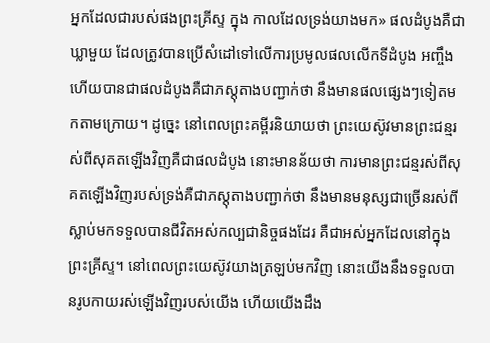អ្នកដែលជារបស់ផងព្រះគ្រីស្ទ ក្នុង កាលដែលទ្រង់យាងមក» ផលដំបូងគឺជាឃ្លាមួយ ដែលត្រូវបានប្រើសំដៅទៅលើការប្រមូលផលលើកទីដំបូង អញ្ចឹងហើយបានជាផលដំបូងគឺជាភស្តុតាងបញ្ជាក់ថា នឹងមានផលផ្សេងៗទៀតមកតាមក្រោយ។ ដូច្នេះ នៅពេលព្រះគម្ពីរនិយាយថា ព្រះយេស៊ូវមានព្រះជន្មរស់ពីសុគតឡើងវិញគឺជាផលដំបូង នោះមានន័យថា ការមានព្រះជន្មរស់ពីសុគតឡើងវិញរបស់ទ្រង់គឺជាភស្តុតាងបញ្ជាក់ថា នឹងមានមនុស្សជាច្រើនរស់ពីស្លាប់មកទទួលបានជីវិតអស់កល្បជានិច្ចផងដែរ គឺជាអស់អ្នកដែលនៅក្នុងព្រះគ្រីស្ទ។ នៅពេលព្រះយេស៊ូវយាងត្រឡប់មកវិញ នោះយើងនឹងទទួលបានរូបកាយរស់ឡើងវិញរបស់យើង ហើយយើងដឹង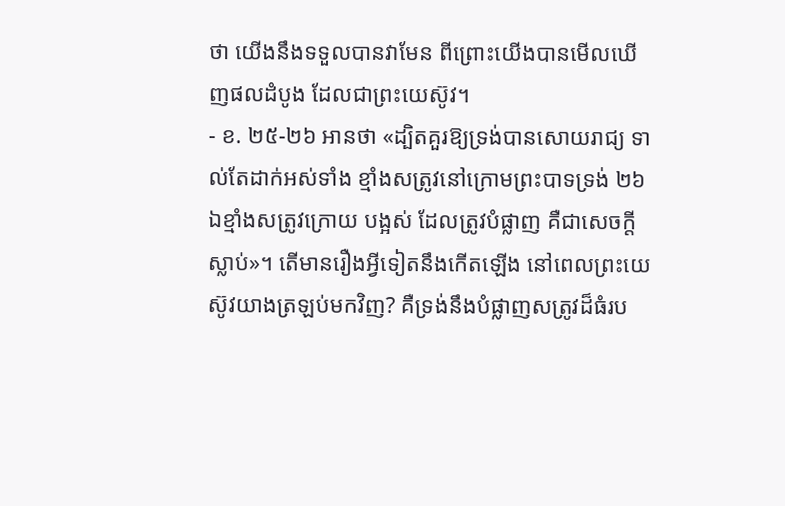ថា យើងនឹងទទួលបានវាមែន ពីព្រោះយើងបានមើលឃើញផលដំបូង ដែលជាព្រះយេស៊ូវ។
- ខ. ២៥-២៦ អានថា «ដ្បិតគួរឱ្យទ្រង់បានសោយរាជ្យ ទាល់តែដាក់អស់ទាំង ខ្មាំងសត្រូវនៅក្រោមព្រះបាទទ្រង់ ២៦ឯខ្មាំងសត្រូវក្រោយ បង្អស់ ដែលត្រូវបំផ្លាញ គឺជាសេចក្តីស្លាប់»។ តើមានរឿងអ្វីទៀតនឹងកើតឡើង នៅពេលព្រះយេស៊ូវយាងត្រឡប់មកវិញ? គឺទ្រង់នឹងបំផ្លាញសត្រូវដ៏ធំរប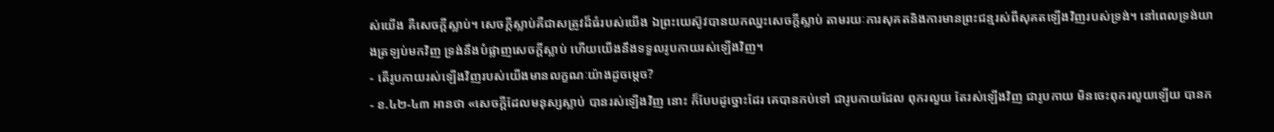ស់យើង គឺសេចក្តីស្លាប់។ សេចក្តីស្លាប់គឺជាសត្រូវដ៏ធំរបស់យើង ឯព្រះយេស៊ូវបានយកឈ្នះសេចក្តីស្លាប់ តាមរយៈការសុគតនិងការមានព្រះជន្មរស់ពីសុគតឡើងវិញរបស់ទ្រង់។ នៅពេលទ្រង់យាងត្រឡប់មកវិញ ទ្រង់នឹងបំផ្លាញសេចក្តីស្លាប់ ហើយយើងនឹងទទួលរូបកាយរស់ឡើងវិញ។
- តើរូបកាយរស់ឡើងវិញរបស់យើងមានលក្ខណៈយ៉ាងដូចម្តេច?
- ខ.៤២-៤៣ អានថា «សេចក្តីដែលមនុស្សស្លាប់ បានរស់ឡើងវិញ នោះ ក៏បែបដូច្នោះដែរ គេបានកប់ទៅ ជារូបកាយដែល ពុករលួយ តែរស់ឡើងវិញ ជារូបកាយ មិនចេះពុករលួយឡើយ បានក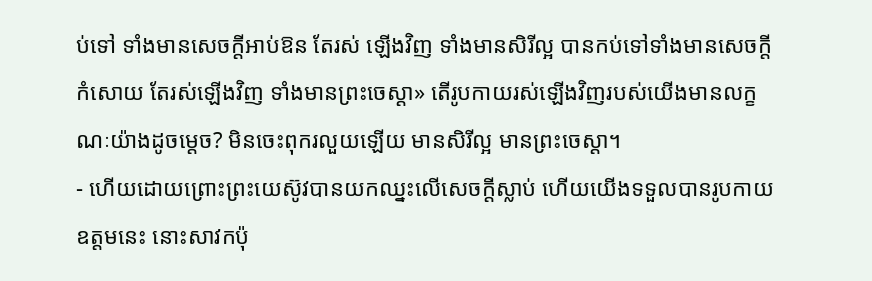ប់ទៅ ទាំងមានសេចក្តីអាប់ឱន តែរស់ ឡើងវិញ ទាំងមានសិរីល្អ បានកប់ទៅទាំងមានសេចក្តីកំសោយ តែរស់ឡើងវិញ ទាំងមានព្រះចេស្ដា» តើរូបកាយរស់ឡើងវិញរបស់យើងមានលក្ខណៈយ៉ាងដូចម្តេច? មិនចេះពុករលួយឡើយ មានសិរីល្អ មានព្រះចេស្ដា។
- ហើយដោយព្រោះព្រះយេស៊ូវបានយកឈ្នះលើសេចក្តីស្លាប់ ហើយយើងទទួលបានរូបកាយឧត្តមនេះ នោះសាវកប៉ុ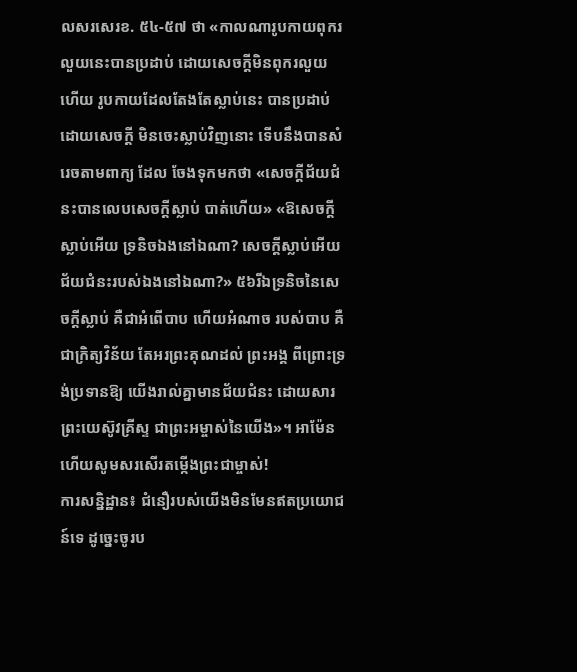លសរសេរខ. ៥៤-៥៧ ថា «កាលណារូបកាយពុករលួយនេះបានប្រដាប់ ដោយសេចក្តីមិនពុករលួយ ហើយ រូបកាយដែលតែងតែស្លាប់នេះ បានប្រដាប់ដោយសេចក្តី មិនចេះស្លាប់វិញនោះ ទើបនឹងបានសំរេចតាមពាក្យ ដែល ចែងទុកមកថា «សេចក្តីជ័យជំនះបានលេបសេចក្តីស្លាប់ បាត់ហើយ» «ឱសេចក្តីស្លាប់អើយ ទ្រនិចឯងនៅឯណា? សេចក្តីស្លាប់អើយ ជ័យជំនះរបស់ឯងនៅឯណា?» ៥៦រីឯទ្រនិចនៃសេចក្តីស្លាប់ គឺជាអំពើបាប ហើយអំណាច របស់បាប គឺជាក្រិត្យវិន័យ តែអរព្រះគុណដល់ ព្រះអង្គ ពីព្រោះទ្រង់ប្រទានឱ្យ យើងរាល់គ្នាមានជ័យជំនះ ដោយសារព្រះយេស៊ូវគ្រីស្ទ ជាព្រះអម្ចាស់នៃយើង»។ អាម៉ែន ហើយសូមសរសើរតម្កើងព្រះជាម្ចាស់!
ការសន្និដ្ឋាន៖ ជំនឿរបស់យើងមិនមែនឥតប្រយោជន៍ទេ ដូច្នេះចូរប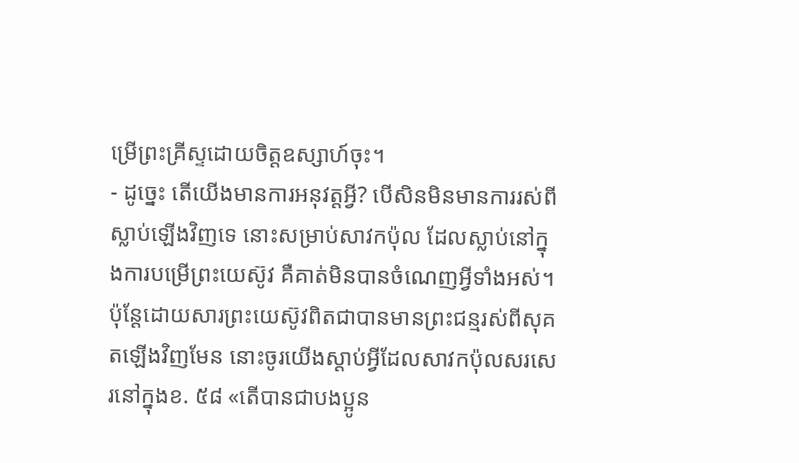ម្រើព្រះគ្រីស្ទដោយចិត្តឧស្សាហ៍ចុះ។
- ដូច្នេះ តើយើងមានការអនុវត្តអ្វី? បើសិនមិនមានការរស់ពីស្លាប់ឡើងវិញទេ នោះសម្រាប់សាវកប៉ុល ដែលស្លាប់នៅក្នុងការបម្រើព្រះយេស៊ូវ គឺគាត់មិនបានចំណេញអ្វីទាំងអស់។ ប៉ុន្តែដោយសារព្រះយេស៊ូវពិតជាបានមានព្រះជន្មរស់ពីសុគតឡើងវិញមែន នោះចូរយើងស្តាប់អ្វីដែលសាវកប៉ុលសរសេរនៅក្នុងខ. ៥៨ «តើបានជាបងប្អូន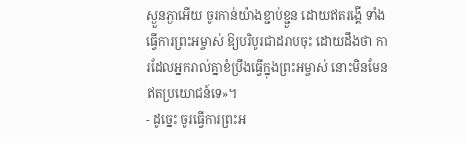ស្ងួនភ្ងាអើយ ចូរកាន់យ៉ាងខ្ជាប់ខ្ជួន ដោយឥតរង្គើ ទាំងធ្វើការព្រះអម្ចាស់ ឱ្យបរិបូរជាដរាបចុះ ដោយដឹងថា ការដែលអ្នករាល់គ្នាខំប្រឹងធ្វើក្នុងព្រះអម្ចាស់ នោះមិនមែនឥតប្រយោជន៍ទេ»។
- ដូច្នេះ ចូរធ្វើការព្រះអ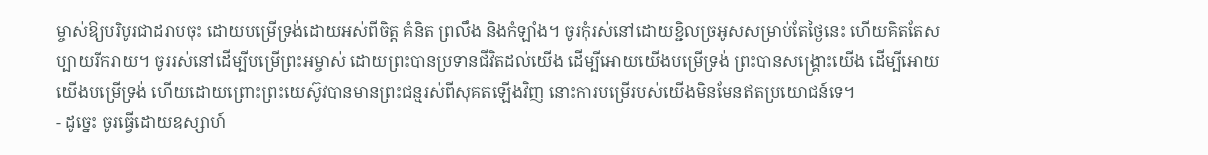ម្ចាស់ឱ្យបរិបូរជាដរាបចុះ ដោយបម្រើទ្រង់ដោយអស់ពីចិត្ត គំនិត ព្រលឹង និងកំឡាំង។ ចូរកុំរស់នៅដោយខ្ជិលច្រអូសសម្រាប់តែថ្ងៃនេះ ហើយគិតតែសប្បាយរីករាយ។ ចូររស់នៅដើម្បីបម្រើព្រះអម្ចាស់ ដោយព្រះបានប្រទានជីវិតដល់យើង ដើម្បីអោយយើងបម្រើទ្រង់ ព្រះបានសង្គ្រោះយើង ដើម្បីអោយយើងបម្រើទ្រង់ ហើយដោយព្រោះព្រះយេស៊ូវបានមានព្រះជន្មរស់ពីសុគតឡើងវិញ នោះការបម្រើរបស់យើងមិនមែនឥតប្រយោជន៍ទេ។
- ដូច្នេះ ចូរធ្វើដោយឧស្សាហ៍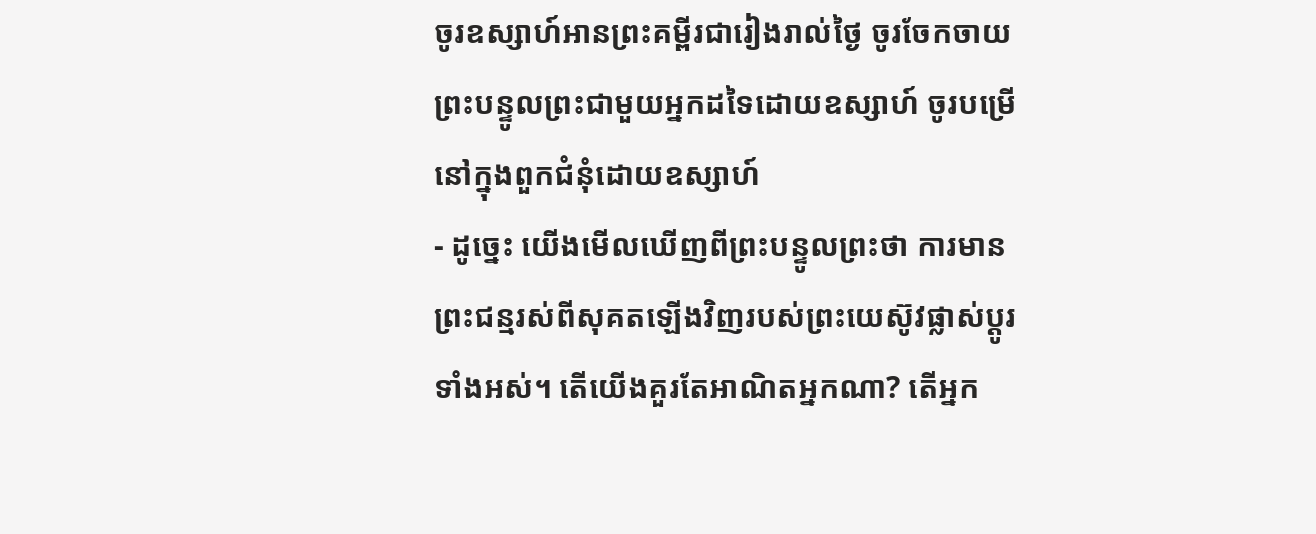ចូរឧស្សាហ៍អានព្រះគម្ពីរជារៀងរាល់ថ្ងៃ ចូរចែកចាយព្រះបន្ទូលព្រះជាមួយអ្នកដទៃដោយឧស្សាហ៍ ចូរបម្រើនៅក្នុងពួកជំនុំដោយឧស្សាហ៍
- ដូច្នេះ យើងមើលឃើញពីព្រះបន្ទូលព្រះថា ការមានព្រះជន្មរស់ពីសុគតឡើងវិញរបស់ព្រះយេស៊ូវផ្លាស់ប្ដូរទាំងអស់។ តើយើងគួរតែអាណិតអ្នកណា? តើអ្នក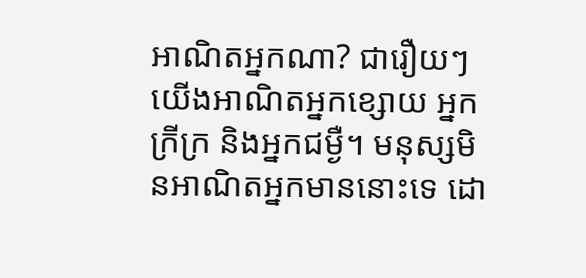អាណិតអ្នកណា? ជារឿយៗ យើងអាណិតអ្នកខ្សោយ អ្នកក្រីក្រ និងអ្នកជម្ងឺ។ មនុស្សមិនអាណិតអ្នកមាននោះទេ ដោ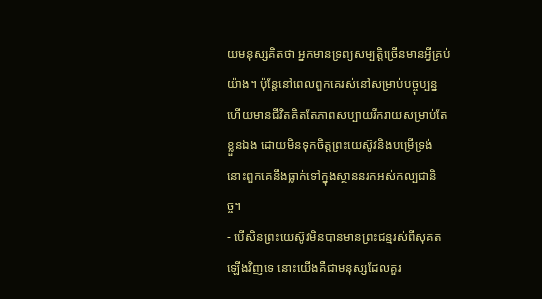យមនុស្សគិតថា អ្នកមានទ្រព្យសម្បត្តិច្រើនមានអ្វីគ្រប់យ៉ាង។ ប៉ុន្តែនៅពេលពួកគេរស់នៅសម្រាប់បច្ចុប្បន្ន ហើយមានជីវិតគិតតែភាពសប្បាយរីករាយសម្រាប់តែខ្លួនឯង ដោយមិនទុកចិត្តព្រះយេស៊ូវនិងបម្រើទ្រង់ នោះពួកគេនឹងធ្លាក់ទៅក្នុងស្ថាននរកអស់កល្បជានិច្ច។
- បើសិនព្រះយេស៊ូវមិនបានមានព្រះជន្មរស់ពីសុគតឡើងវិញទេ នោះយើងគឺជាមនុស្សដែលគួរ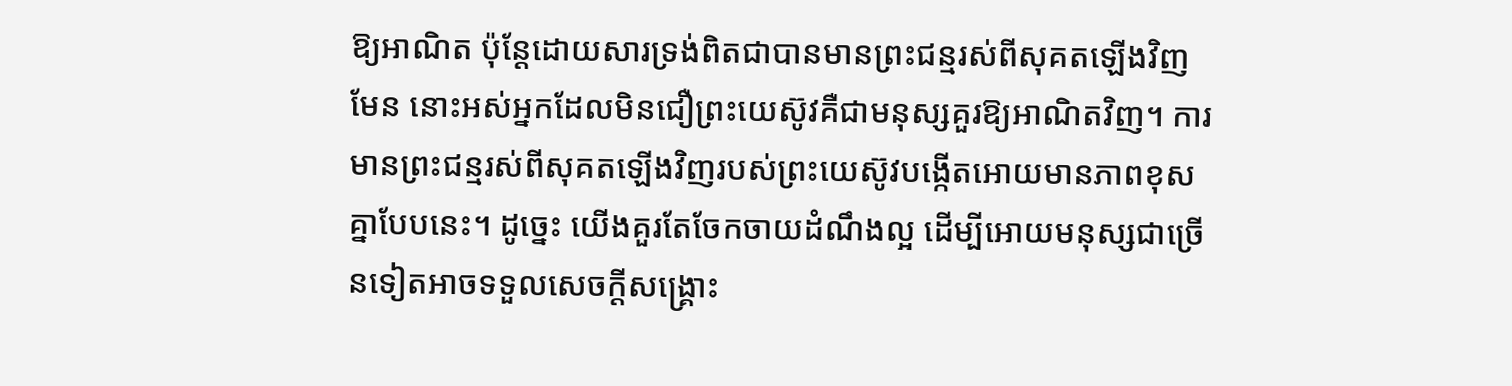ឱ្យអាណិត ប៉ុន្តែដោយសារទ្រង់ពិតជាបានមានព្រះជន្មរស់ពីសុគតឡើងវិញមែន នោះអស់អ្នកដែលមិនជឿព្រះយេស៊ូវគឺជាមនុស្សគួរឱ្យអាណិតវិញ។ ការមានព្រះជន្មរស់ពីសុគតឡើងវិញរបស់ព្រះយេស៊ូវបង្កើតអោយមានភាពខុសគ្នាបែបនេះ។ ដូច្នេះ យើងគួរតែចែកចាយដំណឹងល្អ ដើម្បីអោយមនុស្សជាច្រើនទៀតអាចទទួលសេចក្តីសង្គ្រោះ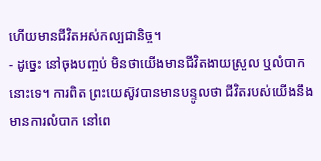ហើយមានជីវិតអស់កល្បជានិច្ច។
- ដូច្នេះ នៅចុងបញ្ចប់ មិនថាយើងមានជីវិតងាយស្រួល ឬលំបាកនោះទេ។ ការពិត ព្រះយេស៊ូវបានមានបន្ទូលថា ជីវិតរបស់យើងនឹងមានការលំបាក នៅពេ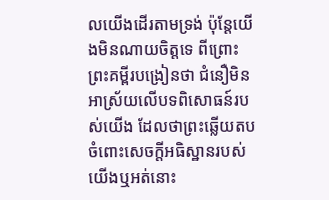លយើងដើរតាមទ្រង់ ប៉ុន្តែយើងមិនណាយចិត្តទេ ពីព្រោះព្រះគម្ពីរបង្រៀនថា ជំនឿមិនអាស្រ័យលើបទពិសោធន៍របស់យើង ដែលថាព្រះឆ្លើយតបចំពោះសេចក្តីអធិស្ឋានរបស់យើងឬអត់នោះ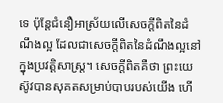ទេ ប៉ុន្តែជំនឿអាស្រ័យលើសេចក្តីពិតនៃដំណឹងល្អ ដែលជាសេចក្តីពិតនៃដំណឹងល្អនៅក្នុងប្រវត្តិសាស្ត្រ។ សេចក្តីពិតគឺថា ព្រះយេស៊ូវបានសុគតសម្រាប់បាបរបស់យើង ហើ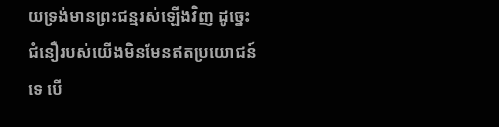យទ្រង់មានព្រះជន្មរស់ឡើងវិញ ដូច្នេះជំនឿរបស់យើងមិនមែនឥតប្រយោជន៍ទេ បើ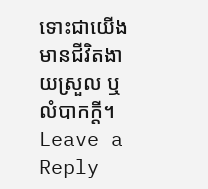ទោះជាយើងមានជីវិតងាយស្រួល ឬលំបាកក្តី។
Leave a Reply